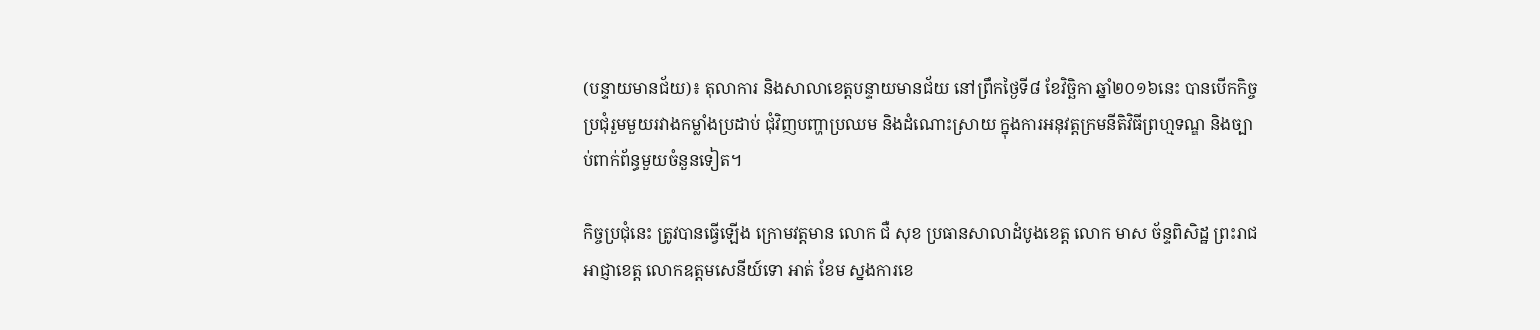(បន្ទាយមានជ័យ)៖ តុលាការ និងសាលាខេត្តបន្ទាយមានជ័យ នៅព្រឹកថ្ងៃទី៨ ខែវិច្ឆិកា ឆ្នាំ២០១៦នេះ បានបើកកិច្ចប្រជុំរួមមួយរវាងកម្លាំងប្រដាប់ ជុំវិញបញ្ហាប្រឈម និងដំណោះស្រាយ ក្នុងការអនុវត្តក្រមនីតិវិធីព្រហ្មទណ្ឌ និងច្បាប់ពាក់ព័ន្ធមួយចំនួនទៀត។

កិច្ចប្រជុំនេះ ត្រូវបានធ្វើឡើង ក្រោមវត្តមាន លោក ជឺ សុខ ប្រធានសាលាដំបូងខេត្ត លោក មាស ច័ន្ទពិសិដ្ឋ ព្រះរាជអាជ្ញាខេត្ត លោកឧត្តមសេនីយ៍ទោ អាត់ ខែម ស្នងការខេ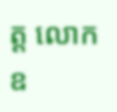ត្ត លោកឧ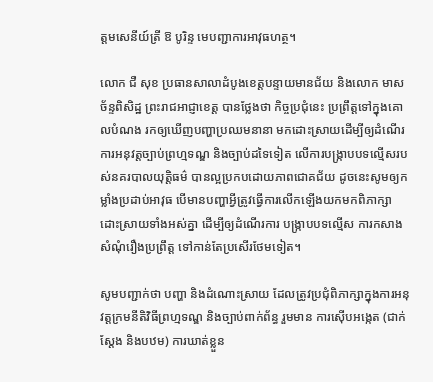ត្តមសេនីយ៍ត្រី ឱ បូរិន្ទ មេបញ្ជាការអាវុធហត្ថ។

លោក ជឺ សុខ ប្រធានសាលាដំបូងខេត្តបន្ទាយមានជ័យ និងលោក មាស ច័ន្ទពិសិដ្ឋ ព្រះរាជអាជ្ញាខេត្ត បានថ្លែងថា កិច្ចប្រជុំនេះ ប្រព្រឹត្តទៅក្នុងគោលបំណង រកឲ្យឃើញបញ្ហាប្រឈមនានា មកដោះស្រាយដើម្បីឲ្យដំណើរការអនុវត្តច្បាប់ព្រហ្មទណ្ឌ និងច្បាប់ដទៃទៀត លើការបង្រ្កាបបទល្មើសរបស់នគរបាលយុត្តិធម៌ បានល្អប្រកបដោយភាពជោគជ័យ ដូចនេះសូមឲ្យកម្លាំងប្រដាប់អាវុធ បើមានបញ្ហាអ្វីត្រូវធ្វើការលើកឡើងយកមកពិភាក្សាដោះស្រាយទាំងអស់គ្នា ដើម្បីឲ្យដំណើរការ បង្ក្រាបបទល្មើស ការកសាងសំណុំរឿងប្រព្រឹត្ត ទៅកាន់តែប្រសើរថែមទៀត។

សូមបញ្ជាក់ថា បញ្ហា និងដំណោះស្រាយ ដែលត្រូវប្រជុំពិភាក្សាក្នុងការអនុវត្តក្រមនីតិវិធីព្រហ្មទណ្ឌ និងច្បាប់ពាក់ព័ន្ធ រួមមាន ការស៊ើបអង្កេត (ជាក់ស្តែង និងបឋម) ការឃាត់ខ្លួន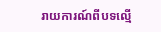រាយការណ៍ពីបទល្មើ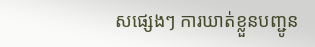សផ្សេងៗ ការឃាត់ខ្លួនបញ្ជូន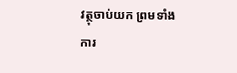វត្ថុចាប់យក ព្រមទាំងការ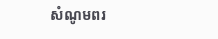សំណូមពរ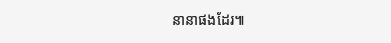នានាផងដែរ៕